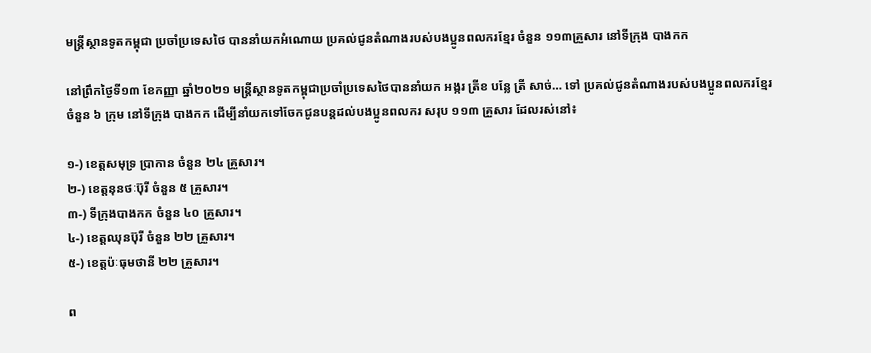មន្ត្រីស្ថានទូតកម្ពុជា ប្រចាំប្រទេសថៃ បាននាំយកអំណោយ ប្រគល់ជូនតំណាងរបស់បងប្អូនពលករខ្មែរ ចំនួន ១១៣គ្រួសារ នៅទីក្រុង បាងកក

នៅព្រឹកថ្ងៃទី១៣ ខែកញ្ញា ឆ្នាំ២០២១ មន្ត្រីស្ថានទូតកម្ពុជាប្រចាំប្រទេសថៃបាននាំយក អង្ករ ត្រីខ បន្លែ ត្រី សាច់… ទៅ ប្រគល់ជូនតំណាងរបស់បងប្អូនពលករខ្មែរចំនួន ៦ ក្រុម នៅទីក្រុង បាងកក ដើម្បីនាំយកទៅចែកជូនបន្តដល់បងប្អូនពលករ សរុប ១១៣ គ្រួសារ ដែលរស់នៅ៖

១-) ខេត្តសមុទ្រ ប្រាកាន ចំនួន ២៤ គ្រួសារ។
២-) ខេត្តនុនថៈប៊ុរី ចំនួន ៥ គ្រួសារ។
៣-) ទីក្រុងបាងកក ចំនួន ៤០ គ្រួសារ។
៤-) ខេត្តឈុនប៊ុរី ចំនួន ២២ គ្រួសារ។
៥-) ខេត្តប៉ៈធុមថានី ២២ គ្រួសារ។

ព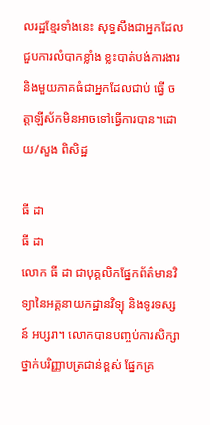លរដ្ឋខ្មែរទាំងនេះ សុទ្ធសឹងជាអ្នកដែល ជួបការលំបាកខ្លាំង ខ្លះបាត់បង់ការងារ និងមួយភាគធំជាអ្នកដែលជាប់ ធ្វើ ចត្តាឡីស័កមិនអាចទៅធ្វើការបាន។ដោយ/សួង ពិសិដ្ឋ

ធី ដា
ធី ដា
លោក ធី ដា ជាបុគ្គលិកផ្នែកព័ត៌មានវិទ្យានៃអគ្គនាយកដ្ឋានវិទ្យុ និងទូរទស្សន៍ អប្សរា។ លោកបានបញ្ចប់ការសិក្សាថ្នាក់បរិញ្ញាបត្រជាន់ខ្ពស់ ផ្នែកគ្រ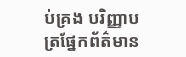ប់គ្រង បរិញ្ញាបត្រផ្នែកព័ត៌មាន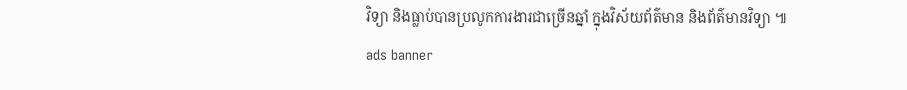វិទ្យា និងធ្លាប់បានប្រលូកការងារជាច្រើនឆ្នាំ ក្នុងវិស័យព័ត៌មាន និងព័ត៌មានវិទ្យា ៕
ads banner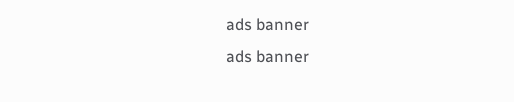ads banner
ads banner